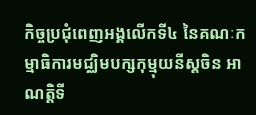កិច្ចប្រជុំពេញអង្គលើកទី៤ នៃគណៈកម្មាធិការមជ្ឈិមបក្សកុម្មុយនីស្តចិន អាណត្តិទី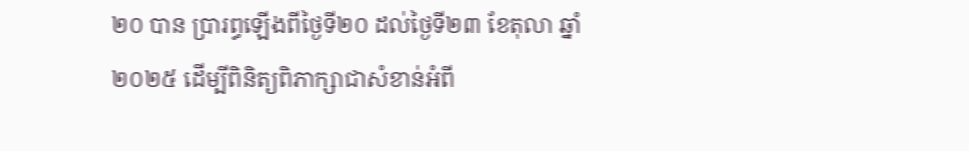២០ បាន ប្រារព្ធឡើងពីថ្ងៃទី២០ ដល់ថ្ងៃទី២៣ ខែតុលា ឆ្នាំ២០២៥ ដើម្បីពិនិត្យពិភាក្សាជាសំខាន់អំពី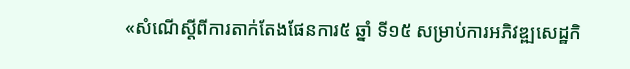«សំណើស្តីពីការតាក់តែងផែនការ៥ ឆ្នាំ ទី១៥ សម្រាប់ការអភិវឌ្ឍសេដ្ឋកិ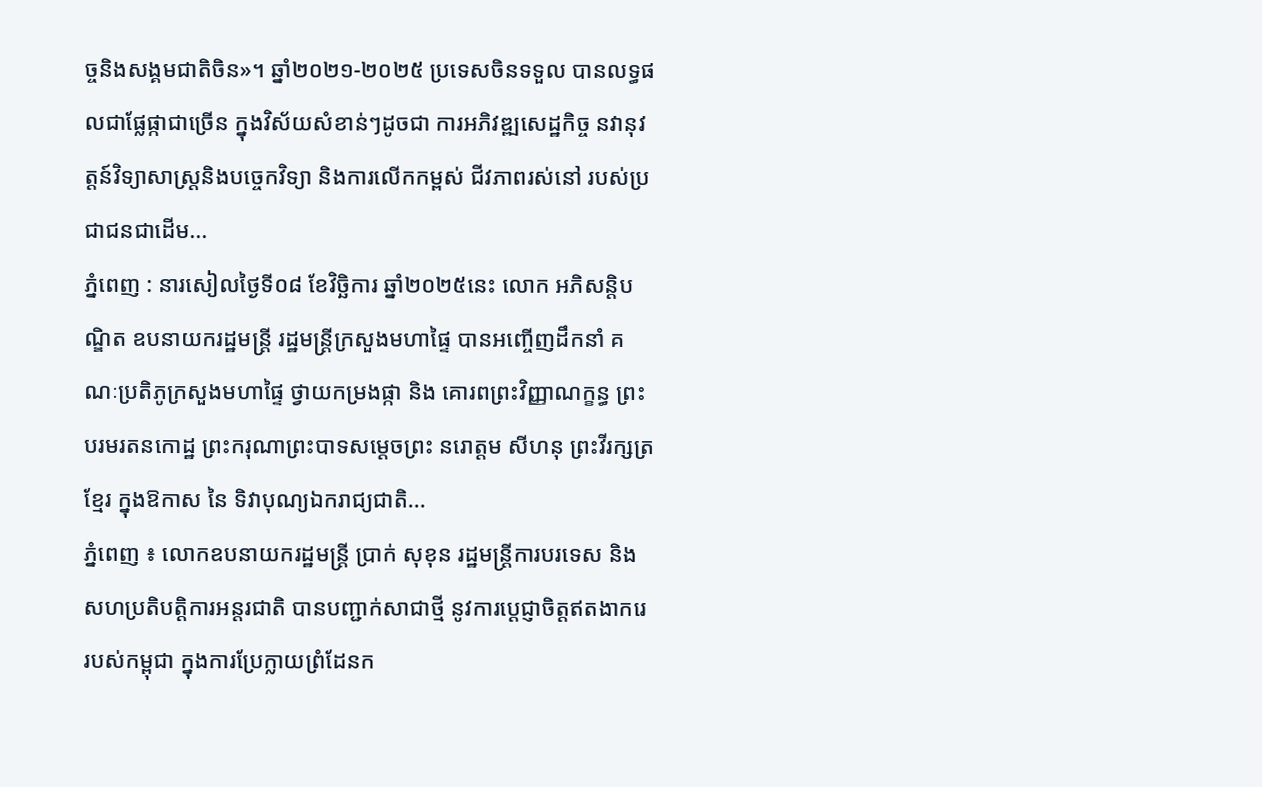ច្ចនិងសង្គមជាតិចិន»។ ឆ្នាំ២០២១-២០២៥ ប្រទេសចិនទទួល បានលទ្ធផលជាផ្លែផ្កាជាច្រើន ក្នុងវិស័យសំខាន់ៗដូចជា ការអភិវឌ្ឍសេដ្ឋកិច្ច នវានុវត្តន៍វិទ្យាសាស្ត្រនិងបច្ចេកវិទ្យា និងការលើកកម្ពស់ ជីវភាពរស់នៅ របស់ប្រជាជនជាដើម...
ភ្នំពេញ : នារសៀលថ្ងៃទី០៨ ខែវិច្ឆិការ ឆ្នាំ២០២៥នេះ លោក អភិសន្តិបណ្ឌិត ឧបនាយករដ្ឋមន្រ្តី រដ្ឋមន្រ្តីក្រសួងមហាផ្ទៃ បានអញ្ចើញដឹកនាំ គណៈប្រតិភូក្រសួងមហាផ្ទៃ ថ្វាយកម្រងផ្កា និង គោរពព្រះវិញ្ញាណក្ខន្ធ ព្រះបរមរតនកោដ្ឋ ព្រះករុណាព្រះបាទសម្តេចព្រះ នរោត្តម សីហនុ ព្រះវីរក្សត្រខ្មែរ ក្នុងឱកាស នៃ ទិវាបុណ្យឯករាជ្យជាតិ...
ភ្នំពេញ ៖ លោកឧបនាយករដ្ឋមន្ត្រី ប្រាក់ សុខុន រដ្ឋមន្ត្រីការបរទេស និងសហប្រតិបត្តិការអន្តរជាតិ បានបញ្ជាក់សាជាថ្មី នូវការប្តេជ្ញាចិត្តឥតងាករេ របស់កម្ពុជា ក្នុងការប្រែក្លាយព្រំដែនក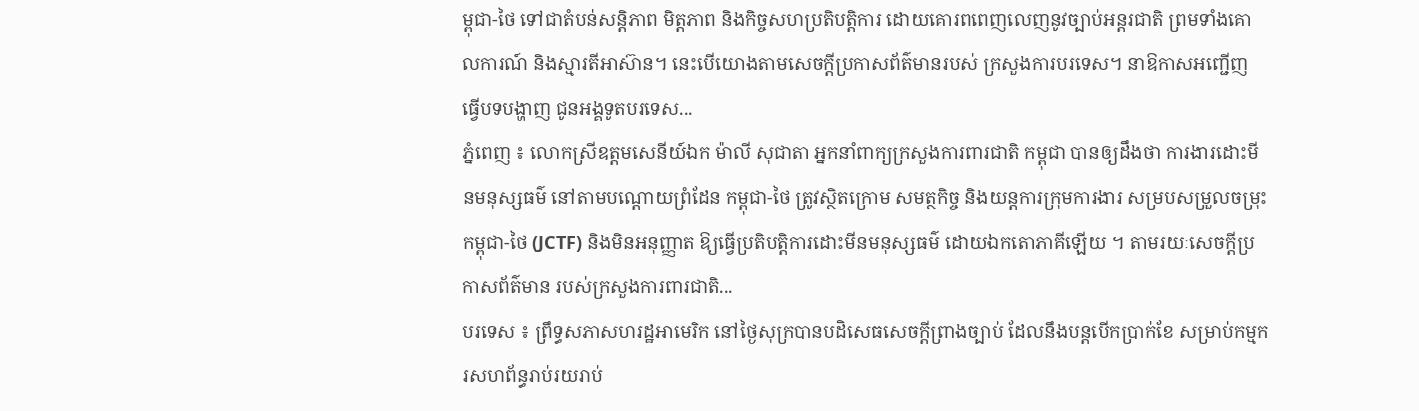ម្ពុជា-ថៃ ទៅជាតំបន់សន្តិភាព មិត្តភាព និងកិច្ចសហប្រតិបត្តិការ ដោយគោរពពេញលេញនូវច្បាប់អន្តរជាតិ ព្រមទាំងគោលការណ៍ និងស្មារតីអាស៊ាន។ នេះបើយោងតាមសេចក្ដីប្រកាសព័ត៌មានរបស់ ក្រសួងការបរទេស។ នាឱកាសអញ្ជើញ ធ្វើបទបង្ហាញ ជូនអង្គទូតបរទេស...
ភ្នំពេញ ៖ លោកស្រីឧត្តមសេនីយ៍ឯក ម៉ាលី សុជាតា អ្នកនាំពាក្យក្រសួងការពារជាតិ កម្ពុជា បានឲ្យដឹងថា ការងារដោះមីនមនុស្សធម៌ នៅតាមបណ្តោយព្រំដែន កម្ពុជា-ថៃ ត្រូវស្ថិតក្រោម សមត្ថកិច្ច និងយន្តការក្រុមការងារ សម្របសម្រួលចម្រុះកម្ពុជា-ថៃ (JCTF) និងមិនអនុញ្ញាត ឱ្យធ្វើប្រតិបត្តិការដោះមីនមនុស្សធម៌ ដោយឯកតោភាគីឡើយ ។ តាមរយៈសេចក្ដីប្រកាសព័ត៌មាន របស់ក្រសួងការពារជាតិ...
បរទេស ៖ ព្រឹទ្ធសភាសហរដ្ឋអាមេរិក នៅថ្ងៃសុក្របានបដិសេធសេចក្តីព្រាងច្បាប់ ដែលនឹងបន្តបើកប្រាក់ខែ សម្រាប់កម្មករសហព័ន្ធរាប់រយរាប់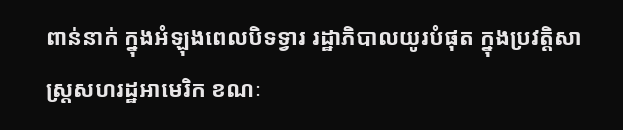ពាន់នាក់ ក្នុងអំឡុងពេលបិទទ្វារ រដ្ឋាភិបាលយូរបំផុត ក្នុងប្រវត្តិសាស្ត្រសហរដ្ឋអាមេរិក ខណៈ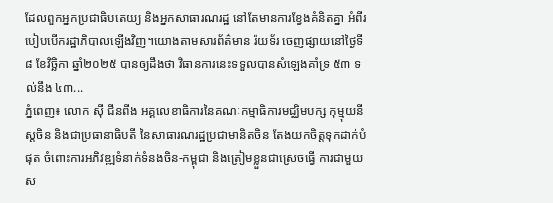ដែលពួកអ្នកប្រជាធិបតេយ្យ និងអ្នកសាធារណរដ្ឋ នៅតែមានការខ្វែងគំនិតគ្នា អំពីរបៀបបើករដ្ឋាភិបាលឡើងវិញ។យោងតាមសារព័ត៌មាន រ៉យទ័រ ចេញផ្សាយនៅថ្ងៃទី៨ ខែវិច្ឆិកា ឆ្នាំ២០២៥ បានឲ្យដឹងថា វិធានការនេះទទួលបានសំឡេងគាំទ្រ ៥៣ ទល់នឹង ៤៣...
ភ្នំពេញ៖ លោក ស៊ី ជីនពីង អគ្គលេខាធិការនៃគណៈកម្មាធិការមជ្ឈិមបក្ស កុម្មុយនីស្តចិន និងជាប្រធានាធិបតី នៃសាធារណរដ្ឋប្រជាមានិតចិន តែងយកចិត្តទុកដាក់បំផុត ចំពោះការអភិវឌ្ឍទំនាក់ទំនងចិន-កម្ពុជា និងត្រៀមខ្លួនជាស្រេចធ្វើ ការជាមួយ ស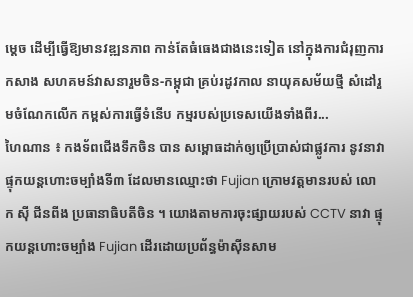ម្តេច ដើម្បីធ្វើឱ្យមានវឌ្ឍនភាព កាន់តែធំធេងជាងនេះទៀត នៅក្នុងការជំរុញការកសាង សហគមន៍វាសនារួមចិន-កម្ពុជា គ្រប់រដូវកាល នាយុគសម័យថ្មី សំដៅរួមចំណែកលើក កម្ពស់ការធ្វើទំនើប កម្មរបស់ប្រទេសយើងទាំងពីរ...
ហៃណាន ៖ កងទ័ពជើងទឹកចិន បាន សម្ពោធដាក់ឲ្យប្រើប្រាស់ជាផ្លូវការ នូវនាវាផ្ទុកយន្តហោះចម្បាំងទី៣ ដែលមានឈ្មោះថា Fujian ក្រោមវត្តមានរបស់ លោក ស៊ី ជីនពីង ប្រធានាធិបតីចិន ។ យោងតាមការចុះផ្សាយរបស់ CCTV នាវា ផ្ទុកយន្តហោះចម្បាំង Fujian ដើរដោយប្រព័ន្ធម៉ាស៊ីនសាម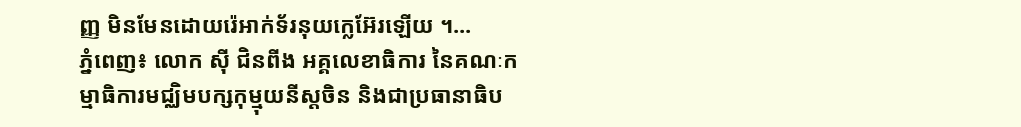ញ្ញ មិនមែនដោយរ៉េអាក់ទ័រនុយក្លេអ៊ែរឡើយ ។...
ភ្នំពេញ៖ លោក ស៊ី ជិនពីង អគ្គលេខាធិការ នៃគណៈកម្មាធិការមជ្ឈិមបក្សកុម្មុយនីស្តចិន និងជាប្រធានាធិប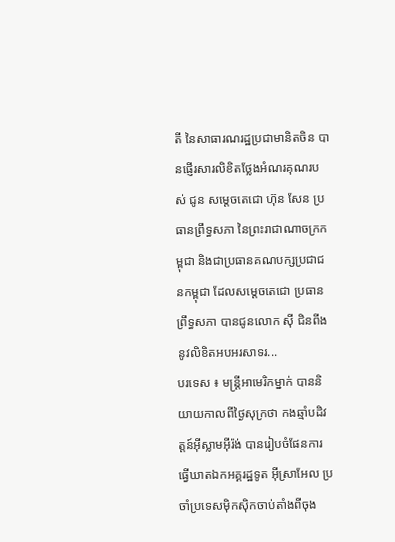តី នៃសាធារណរដ្ឋប្រជាមានិតចិន បានផ្ញើរសារលិខិតថ្លែងអំណរគុណរបស់ ជូន សម្តេចតេជោ ហ៊ុន សែន ប្រធានព្រឹទ្ធសភា នៃព្រះរាជាណាចក្រកម្ពុជា និងជាប្រធានគណបក្សប្រជាជនកម្ពុជា ដែលសម្តេចតេជោ ប្រធានព្រឹទ្ធសភា បានជូនលោក ស៊ី ជិនពីង នូវលិខិតអបអរសាទរ...
បរទេស ៖ មន្ត្រីអាមេរិកម្នាក់ បាននិយាយកាលពីថ្ងៃសុក្រថា កងឆ្មាំបដិវត្តន៍អ៊ីស្លាមអ៊ីរ៉ង់ បានរៀបចំផែនការធ្វើឃាតឯកអគ្គរដ្ឋទូត អ៊ីស្រាអែល ប្រចាំប្រទេសម៉ិកស៊ិកចាប់តាំងពីចុង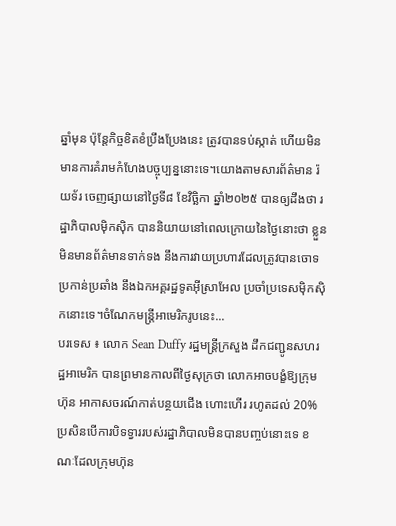ឆ្នាំមុន ប៉ុន្តែកិច្ចខិតខំប្រឹងប្រែងនេះ ត្រូវបានទប់ស្កាត់ ហើយមិនមានការគំរាមកំហែងបច្ចុប្បន្ននោះទេ។យោងតាមសារព័ត៌មាន រ៉យទ័រ ចេញផ្សាយនៅថ្ងៃទី៨ ខែវិច្ឆិកា ឆ្នាំ២០២៥ បានឲ្យដឹងថា រដ្ឋាភិបាលម៉ិកស៊ិក បាននិយាយនៅពេលក្រោយនៃថ្ងៃនោះថា ខ្លួនមិនមានព័ត៌មានទាក់ទង នឹងការវាយប្រហារដែលត្រូវបានចោទប្រកាន់ប្រឆាំង នឹងឯកអគ្គរដ្ឋទូតអ៊ីស្រាអែល ប្រចាំប្រទេសម៉ិកស៊ិកនោះទេ។ចំណែកមន្ត្រីអាមេរិករូបនេះ...
បរទេស ៖ លោក Sean Duffy រដ្ឋមន្ត្រីក្រសួង ដឹកជញ្ជូនសហរដ្ឋអាមេរិក បានព្រមានកាលពីថ្ងៃសុក្រថា លោកអាចបង្ខំឱ្យក្រុមហ៊ុន អាកាសចរណ៍កាត់បន្ថយជើង ហោះហើរ រហូតដល់ 20% ប្រសិនបើការបិទទ្វាររបស់រដ្ឋាភិបាលមិនបានបញ្ចប់នោះទេ ខណៈដែលក្រុមហ៊ុន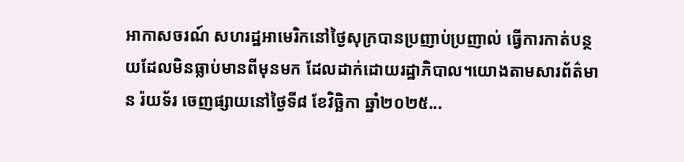អាកាសចរណ៍ សហរដ្ឋអាមេរិកនៅថ្ងៃសុក្របានប្រញាប់ប្រញាល់ ធ្វើការកាត់បន្ថយដែលមិនធ្លាប់មានពីមុនមក ដែលដាក់ដោយរដ្ឋាភិបាល។យោងតាមសារព័ត៌មាន រ៉យទ័រ ចេញផ្សាយនៅថ្ងៃទី៨ ខែវិច្ឆិកា ឆ្នាំ២០២៥...